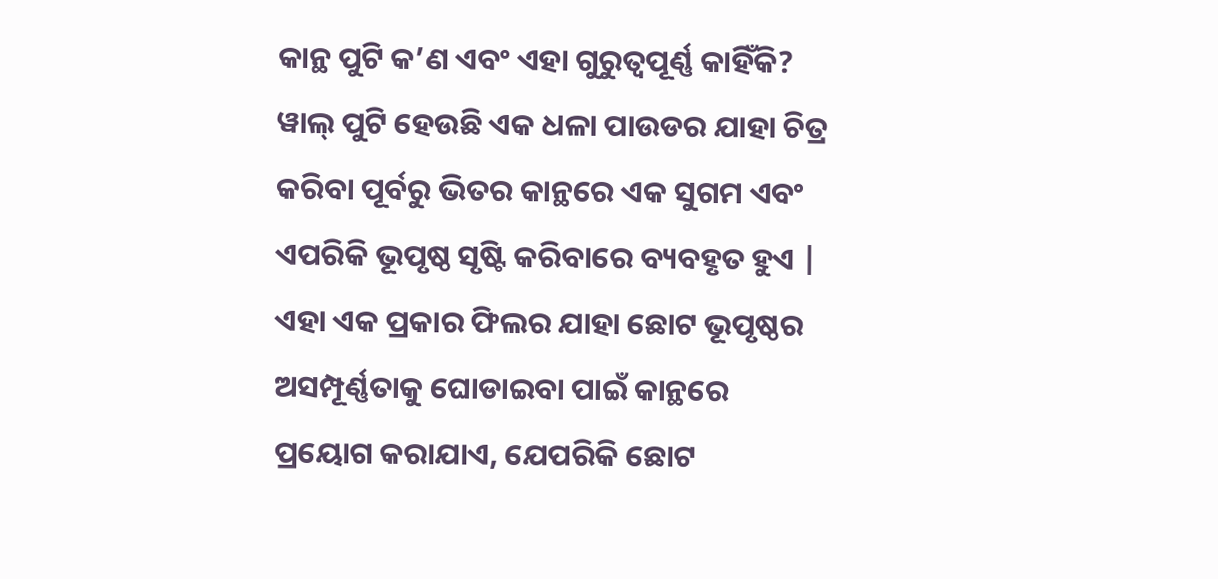କାନ୍ଥ ପୁଟି କ’ଣ ଏବଂ ଏହା ଗୁରୁତ୍ୱପୂର୍ଣ୍ଣ କାହିଁକି?
ୱାଲ୍ ପୁଟି ହେଉଛି ଏକ ଧଳା ପାଉଡର ଯାହା ଚିତ୍ର କରିବା ପୂର୍ବରୁ ଭିତର କାନ୍ଥରେ ଏକ ସୁଗମ ଏବଂ ଏପରିକି ଭୂପୃଷ୍ଠ ସୃଷ୍ଟି କରିବାରେ ବ୍ୟବହୃତ ହୁଏ | ଏହା ଏକ ପ୍ରକାର ଫିଲର ଯାହା ଛୋଟ ଭୂପୃଷ୍ଠର ଅସମ୍ପୂର୍ଣ୍ଣତାକୁ ଘୋଡାଇବା ପାଇଁ କାନ୍ଥରେ ପ୍ରୟୋଗ କରାଯାଏ, ଯେପରିକି ଛୋଟ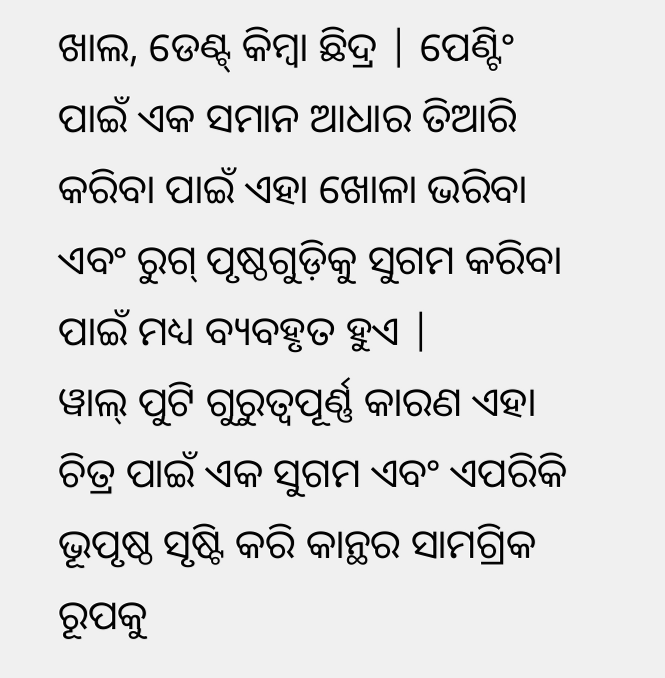ଖାଲ, ଡେଣ୍ଟ୍ କିମ୍ବା ଛିଦ୍ର | ପେଣ୍ଟିଂ ପାଇଁ ଏକ ସମାନ ଆଧାର ତିଆରି କରିବା ପାଇଁ ଏହା ଖୋଳା ଭରିବା ଏବଂ ରୁଗ୍ ପୃଷ୍ଠଗୁଡ଼ିକୁ ସୁଗମ କରିବା ପାଇଁ ମଧ୍ୟ ବ୍ୟବହୃତ ହୁଏ |
ୱାଲ୍ ପୁଟି ଗୁରୁତ୍ୱପୂର୍ଣ୍ଣ କାରଣ ଏହା ଚିତ୍ର ପାଇଁ ଏକ ସୁଗମ ଏବଂ ଏପରିକି ଭୂପୃଷ୍ଠ ସୃଷ୍ଟି କରି କାନ୍ଥର ସାମଗ୍ରିକ ରୂପକୁ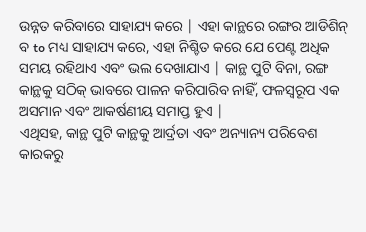ଉନ୍ନତ କରିବାରେ ସାହାଯ୍ୟ କରେ | ଏହା କାନ୍ଥରେ ରଙ୍ଗର ଆଡିଶିନ୍ ବ to ମଧ୍ୟ ସାହାଯ୍ୟ କରେ, ଏହା ନିଶ୍ଚିତ କରେ ଯେ ପେଣ୍ଟ ଅଧିକ ସମୟ ରହିଥାଏ ଏବଂ ଭଲ ଦେଖାଯାଏ | କାନ୍ଥ ପୁଟି ବିନା, ରଙ୍ଗ କାନ୍ଥକୁ ସଠିକ୍ ଭାବରେ ପାଳନ କରିପାରିବ ନାହିଁ, ଫଳସ୍ୱରୂପ ଏକ ଅସମାନ ଏବଂ ଆକର୍ଷଣୀୟ ସମାପ୍ତ ହୁଏ |
ଏଥିସହ, କାନ୍ଥ ପୁଟି କାନ୍ଥକୁ ଆର୍ଦ୍ରତା ଏବଂ ଅନ୍ୟାନ୍ୟ ପରିବେଶ କାରକରୁ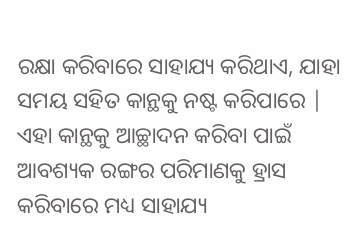ରକ୍ଷା କରିବାରେ ସାହାଯ୍ୟ କରିଥାଏ, ଯାହା ସମୟ ସହିତ କାନ୍ଥକୁ ନଷ୍ଟ କରିପାରେ | ଏହା କାନ୍ଥକୁ ଆଚ୍ଛାଦନ କରିବା ପାଇଁ ଆବଶ୍ୟକ ରଙ୍ଗର ପରିମାଣକୁ ହ୍ରାସ କରିବାରେ ମଧ୍ୟ ସାହାଯ୍ୟ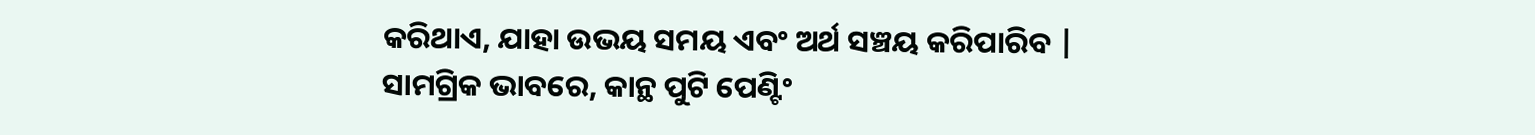କରିଥାଏ, ଯାହା ଉଭୟ ସମୟ ଏବଂ ଅର୍ଥ ସଞ୍ଚୟ କରିପାରିବ | ସାମଗ୍ରିକ ଭାବରେ, କାନ୍ଥ ପୁଟି ପେଣ୍ଟିଂ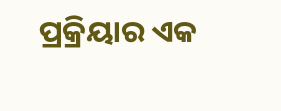ପ୍ରକ୍ରିୟାର ଏକ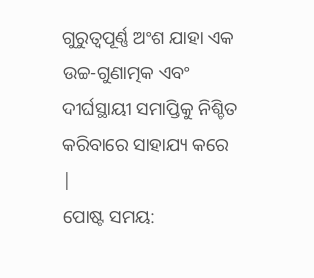ଗୁରୁତ୍ୱପୂର୍ଣ୍ଣ ଅଂଶ ଯାହା ଏକ ଉଚ୍ଚ-ଗୁଣାତ୍ମକ ଏବଂ ଦୀର୍ଘସ୍ଥାୟୀ ସମାପ୍ତିକୁ ନିଶ୍ଚିତ କରିବାରେ ସାହାଯ୍ୟ କରେ |
ପୋଷ୍ଟ ସମୟ: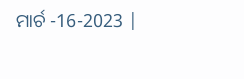ମାର୍ଚ -16-2023 |